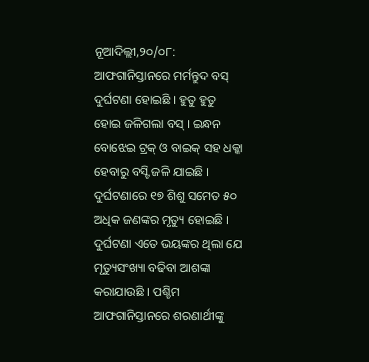ନୂଆଦିଲ୍ଲୀ,୨୦/୦୮: ଆଫଗାନିସ୍ତାନରେ ମର୍ମନ୍ତୁଦ ବସ୍ ଦୁର୍ଘଟଣା ହୋଇଛି । ହୁତୁ ହୁତୁ ହୋଇ ଜଳିଗଲା ବସ୍ । ଇନ୍ଧନ ବୋଝେଇ ଟ୍ରକ୍ ଓ ବାଇକ୍ ସହ ଧକ୍କା ହେବାରୁ ବସ୍ଟି ଜଳି ଯାଇଛି । ଦୁର୍ଘଟଣାରେ ୧୭ ଶିଶୁ ସମେତ ୫୦ ଅଧିକ ଜଣଙ୍କର ମୃତ୍ୟୁ ହୋଇଛି । ଦୁର୍ଘଟଣା ଏତେ ଭୟଙ୍କର ଥିଲା ଯେ ମୃତ୍ୟୁସଂଖ୍ୟା ବଢିବା ଆଶଙ୍କା କରାଯାଉଛି । ପଶ୍ଚିମ ଆଫଗାନିସ୍ତାନରେ ଶରଣାର୍ଥୀଙ୍କୁ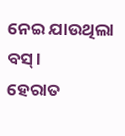ନେଇ ଯାଉଥିଲା ବସ୍ ।
ହେରାତ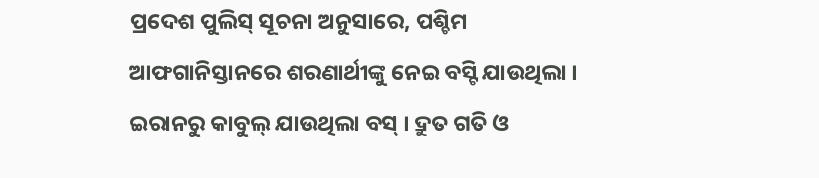ପ୍ରଦେଶ ପୁଲିସ୍ ସୂଚନା ଅନୁସାରେ, ପଶ୍ଚିମ ଆଫଗାନିସ୍ତାନରେ ଶରଣାର୍ଥୀଙ୍କୁ ନେଇ ବସ୍ଟି ଯାଉଥିଲା । ଇରାନରୁ କାବୁଲ୍ ଯାଉଥିଲା ବସ୍ । ଦ୍ରୁତ ଗତି ଓ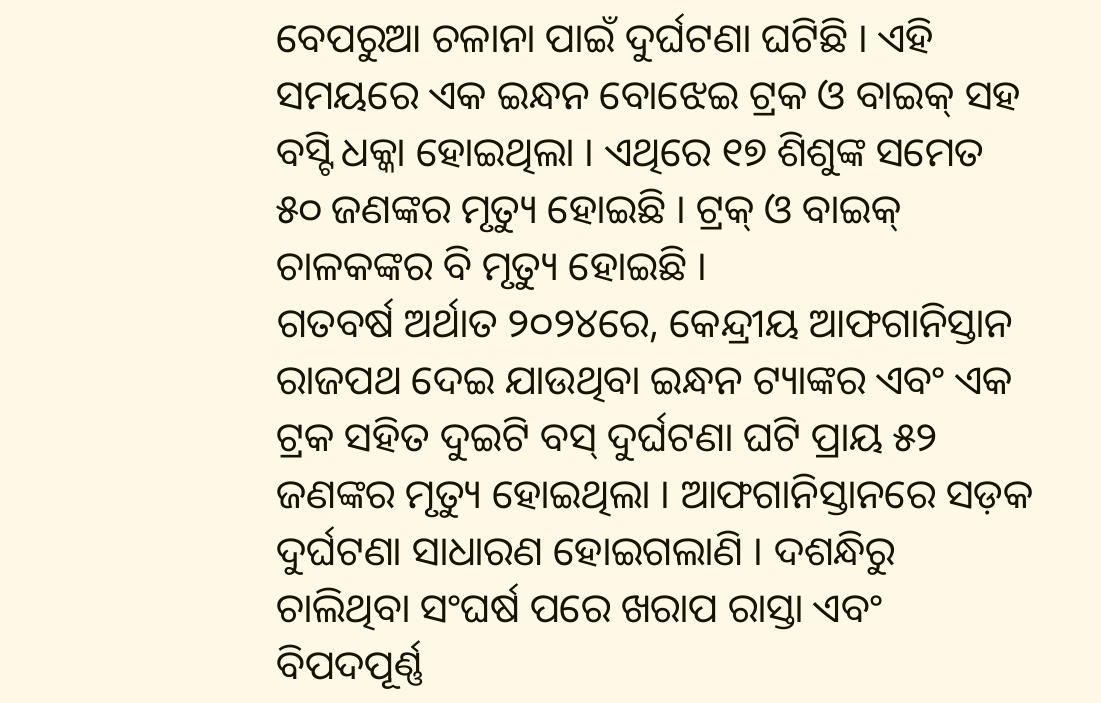ବେପରୁଆ ଚଳାନା ପାଇଁ ଦୁର୍ଘଟଣା ଘଟିଛି । ଏହି ସମୟରେ ଏକ ଇନ୍ଧନ ବୋଝେଇ ଟ୍ରକ ଓ ବାଇକ୍ ସହ ବସ୍ଟି ଧକ୍କା ହୋଇଥିଲା । ଏଥିରେ ୧୭ ଶିଶୁଙ୍କ ସମେତ ୫୦ ଜଣଙ୍କର ମୃତ୍ୟୁ ହୋଇଛି । ଟ୍ରକ୍ ଓ ବାଇକ୍ ଚାଳକଙ୍କର ବି ମୃତ୍ୟୁ ହୋଇଛି ।
ଗତବର୍ଷ ଅର୍ଥାତ ୨୦୨୪ରେ, କେନ୍ଦ୍ରୀୟ ଆଫଗାନିସ୍ତାନ ରାଜପଥ ଦେଇ ଯାଉଥିବା ଇନ୍ଧନ ଟ୍ୟାଙ୍କର ଏବଂ ଏକ ଟ୍ରକ ସହିତ ଦୁଇଟି ବସ୍ ଦୁର୍ଘଟଣା ଘଟି ପ୍ରାୟ ୫୨ ଜଣଙ୍କର ମୃତ୍ୟୁ ହୋଇଥିଲା । ଆଫଗାନିସ୍ତାନରେ ସଡ଼କ ଦୁର୍ଘଟଣା ସାଧାରଣ ହୋଇଗଲାଣି । ଦଶନ୍ଧିରୁ ଚାଲିଥିବା ସଂଘର୍ଷ ପରେ ଖରାପ ରାସ୍ତା ଏବଂ ବିପଦପୂର୍ଣ୍ଣ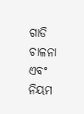ଗାଡି ଚାଳନା ଏବଂ ନିୟମ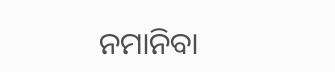ନମାନିବା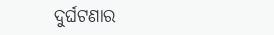ଦୁର୍ଘଟଣାର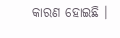କାରଣ ହୋଇଛି ।